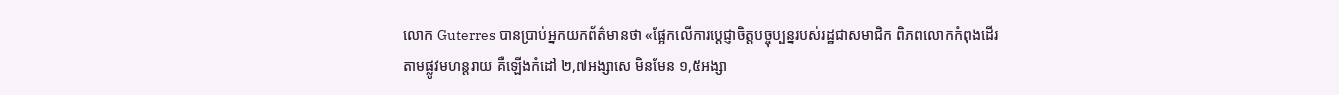លោក Guterres បានប្រាប់អ្នកយកព័ត៌មានថា «ផ្អែកលើការប្តេជ្ញាចិត្តបច្ចុប្បន្នរបស់រដ្ឋជាសមាជិក ពិភពលោកកំពុងដើរតាមផ្លូវមហន្តរាយ គឺឡើងកំដៅ ២,៧អង្សាសេ មិនមែន ១,៥អង្សា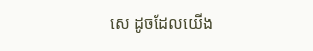សេ ដូចដែលយើង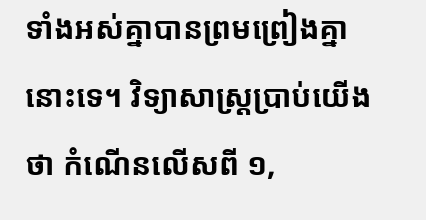ទាំងអស់គ្នាបានព្រមព្រៀងគ្នានោះទេ។ វិទ្យាសាស្ត្រប្រាប់យើងថា កំណើនលើសពី ១,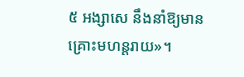៥ អង្សាសេ នឹងនាំឱ្យមានគ្រោះមហន្តរាយ»។